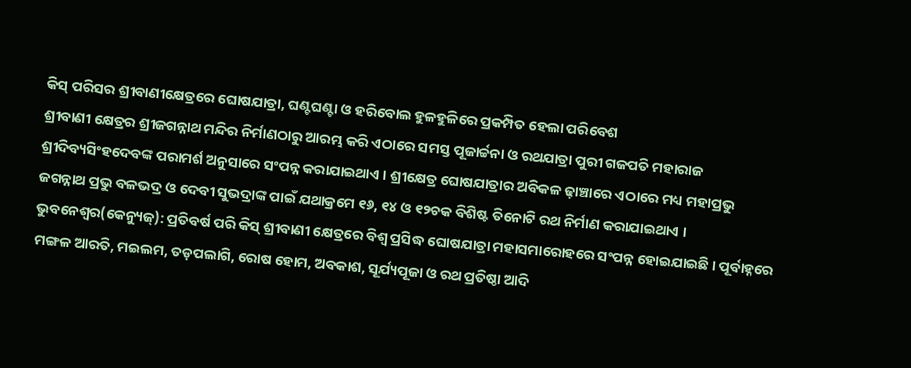କିସ୍ ପରିସର ଶ୍ରୀବାଣୀକ୍ଷେତ୍ରରେ ଘୋଷଯାତ୍ରା, ଘଣ୍ଟଘଣ୍ଟା ଓ ହରିବୋଲ ହୁଳହୁଳିରେ ପ୍ରକମ୍ପିତ ହେଲା ପରିବେଶ
ଶ୍ରୀବାଣୀ କ୍ଷେତ୍ରର ଶ୍ରୀଜଗନ୍ନାଥ ମନ୍ଦିର ନିର୍ମାଣଠାରୁ ଆରମ୍ଭ କରି ଏଠାରେ ସମସ୍ତ ପୂଜାର୍ଚ୍ଚନା ଓ ରଥଯାତ୍ରା ପୁରୀ ଗଜପତି ମହାରାଜ ଶ୍ରୀଦିବ୍ୟସିଂହଦେବଙ୍କ ପରାମର୍ଶ ଅନୁସାରେ ସଂପନ୍ନ କରାଯାଇଥାଏ । ଶ୍ରୀକ୍ଷେତ୍ର ଘୋଷଯାତ୍ରାର ଅବିକଳ ଢ଼ାଞ୍ଚାରେ ଏଠାରେ ମଧ୍ୟ ମହାପ୍ରଭୁ ଜଗନ୍ନାଥ ପ୍ରଭୁ ବଳଭଦ୍ର ଓ ଦେବୀ ସୁଭଦ୍ରାଙ୍କ ପାଇଁ ଯଥାକ୍ରମେ ୧୬, ୧୪ ଓ ୧୨ଚକ ବିଶିଷ୍ଟ ତିନୋଟି ରଥ ନିର୍ମାଣ କରାଯାଇଥାଏ ।
ଭୁବନେଶ୍ୱର(କେନ୍ୟୁଜ୍): ପ୍ରତିବର୍ଷ ପରି କିସ୍ ଶ୍ରୀବାଣୀ କ୍ଷେତ୍ରରେ ବିଶ୍ୱ ପ୍ରସିଦ୍ଧ ଘୋଷଯାତ୍ରା ମହାସମାରୋହରେ ସଂପନ୍ନ ହୋଇଯାଇଛି । ପୂର୍ବାହ୍ନରେ ମଙ୍ଗଳ ଆରତି, ମଇଲମ, ତଡ଼ପଲାଗି, ରୋଷ ହୋମ, ଅବକାଶ, ସୂର୍ଯ୍ୟପୂଜା ଓ ରଥ ପ୍ରତିଷ୍ଠା ଆଦି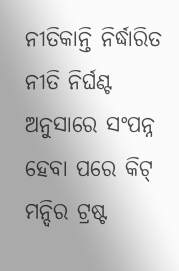ନୀତିକାନ୍ତି ନିର୍ଦ୍ଧାରିତ ନୀତି ନିର୍ଘଣ୍ଟ ଅନୁସାରେ ସଂପନ୍ନ ହେବା ପରେ କିଟ୍ ମନ୍ଦିର ଟ୍ରଷ୍ଟ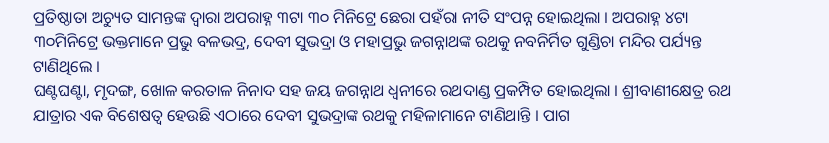ପ୍ରତିଷ୍ଠାତା ଅଚ୍ୟୁତ ସାମନ୍ତଙ୍କ ଦ୍ୱାରା ଅପରାହ୍ନ ୩ଟା ୩୦ ମିନିଟ୍ରେ ଛେରା ପହଁରା ନୀତି ସଂପନ୍ନ ହୋଇଥିଲା । ଅପରାହ୍ନ ୪ଟା ୩୦ମିନିଟ୍ରେ ଭକ୍ତମାନେ ପ୍ରଭୁ ବଳଭଦ୍ର, ଦେବୀ ସୁଭଦ୍ରା ଓ ମହାପ୍ରଭୁ ଜଗନ୍ନାଥଙ୍କ ରଥକୁ ନବନିର୍ମିତ ଗୁଣ୍ଡିଚା ମନ୍ଦିର ପର୍ଯ୍ୟନ୍ତ ଟାଣିଥିଲେ ।
ଘଣ୍ଟଘଣ୍ଟା, ମୃଦଙ୍ଗ, ଖୋଳ କରତାଳ ନିନାଦ ସହ ଜୟ ଜଗନ୍ନାଥ ଧ୍ୱନୀରେ ରଥଦାଣ୍ଡ ପ୍ରକମ୍ପିତ ହୋଇଥିଲା । ଶ୍ରୀବାଣୀକ୍ଷେତ୍ର ରଥ ଯାତ୍ରାର ଏକ ବିଶେଷତ୍ୱ ହେଉଛି ଏଠାରେ ଦେବୀ ସୁଭଦ୍ରାଙ୍କ ରଥକୁ ମହିଳାମାନେ ଟାଣିଥାନ୍ତି । ପାଗ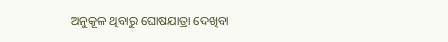ଅନୁକୂଳ ଥିବାରୁ ଘୋଷଯାତ୍ରା ଦେଖିବା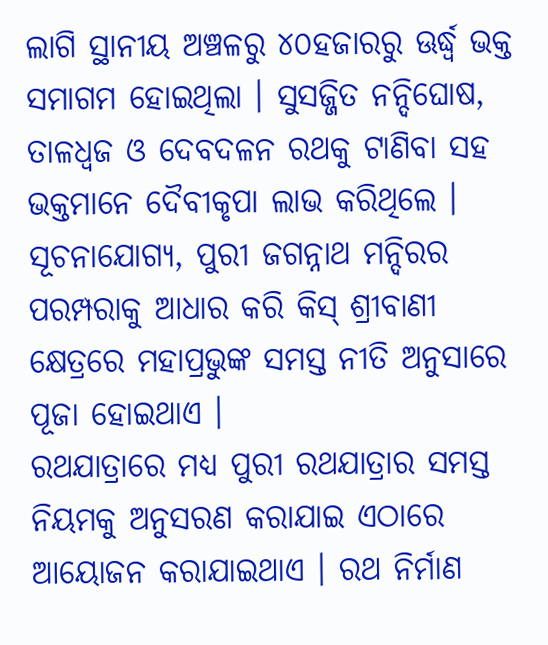ଲାଗି ସ୍ଥାନୀୟ ଅଞ୍ଚଳରୁ ୪୦ହଜାରରୁ ଊର୍ଦ୍ଧ୍ୱ ଭକ୍ତ ସମାଗମ ହୋଇଥିଲା । ସୁସଜ୍ଜିତ ନନ୍ଦିଘୋଷ, ତାଳଧ୍ୱଜ ଓ ଦେବଦଳନ ରଥକୁ ଟାଣିବା ସହ ଭକ୍ତମାନେ ଦୈବୀକୃପା ଲାଭ କରିଥିଲେ । ସୂଚନାଯୋଗ୍ୟ, ପୁରୀ ଜଗନ୍ନାଥ ମନ୍ଦିରର ପରମ୍ପରାକୁ ଆଧାର କରି କିସ୍ ଶ୍ରୀବାଣୀ କ୍ଷେତ୍ରରେ ମହାପ୍ରଭୁଙ୍କ ସମସ୍ତ ନୀତି ଅନୁସାରେ ପୂଜା ହୋଇଥାଏ ।
ରଥଯାତ୍ରାରେ ମଧ୍ୟ ପୁରୀ ରଥଯାତ୍ରାର ସମସ୍ତ ନିୟମକୁ ଅନୁସରଣ କରାଯାଇ ଏଠାରେ ଆୟୋଜନ କରାଯାଇଥାଏ । ରଥ ନିର୍ମାଣ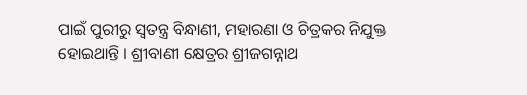ପାଇଁ ପୁରୀରୁ ସ୍ୱତନ୍ତ୍ର ବିନ୍ଧାଣୀ, ମହାରଣା ଓ ଚିତ୍ରକର ନିଯୁକ୍ତ ହୋଇଥାନ୍ତି । ଶ୍ରୀବାଣୀ କ୍ଷେତ୍ରର ଶ୍ରୀଜଗନ୍ନାଥ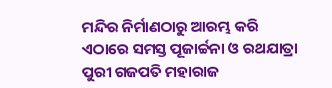ମନ୍ଦିର ନିର୍ମାଣଠାରୁ ଆରମ୍ଭ କରି ଏଠାରେ ସମସ୍ତ ପୂଜାର୍ଚ୍ଚନା ଓ ରଥଯାତ୍ରା ପୁରୀ ଗଜପତି ମହାରାଜ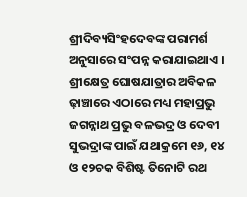ଶ୍ରୀଦିବ୍ୟସିଂହଦେବଙ୍କ ପରାମର୍ଶ ଅନୁସାରେ ସଂପନ୍ନ କରାଯାଇଥାଏ । ଶ୍ରୀକ୍ଷେତ୍ର ଘୋଷଯାତ୍ରାର ଅବିକଳ ଢ଼ାଞ୍ଚାରେ ଏଠାରେ ମଧ୍ୟ ମହାପ୍ରଭୁ ଜଗନ୍ନାଥ ପ୍ରଭୁ ବଳଭଦ୍ର ଓ ଦେବୀ ସୁଭଦ୍ରାଙ୍କ ପାଇଁ ଯଥାକ୍ରମେ ୧୬, ୧୪ ଓ ୧୨ଚକ ବିଶିଷ୍ଟ ତିନୋଟି ରଥ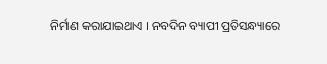ନିର୍ମାଣ କରାଯାଇଥାଏ । ନବଦିନ ବ୍ୟାପୀ ପ୍ରତିସନ୍ଧ୍ୟାରେ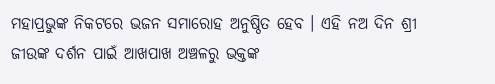ମହାପ୍ରଭୁଙ୍କ ନିକଟରେ ଭଜନ ସମାରୋହ ଅନୁଷ୍ଠିତ ହେବ । ଏହି ନଅ ଦିନ ଶ୍ରୀ ଜୀଉଙ୍କ ଦର୍ଶନ ପାଇଁ ଆଖପାଖ ଅଞ୍ଚଳରୁ ଭକ୍ତଙ୍କ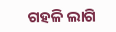ଗହଳି ଲାଗି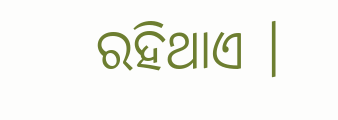ରହିଥାଏ ।